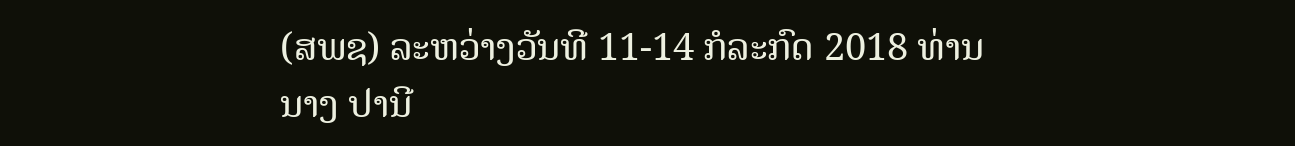(ສພຊ) ລະຫວ່າງວັນທີ 11-14 ກໍລະກົດ 2018 ທ່ານ ນາງ ປານີ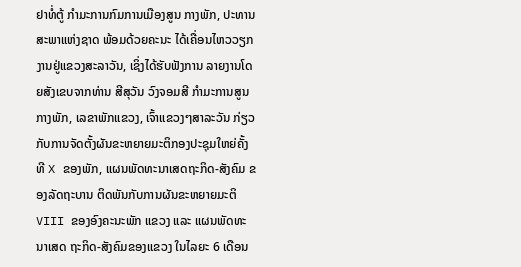ຢາທໍ່ຕູ້ ກຳມະການກົມການເມືອງສູນ ກາງພັກ, ປະທານສະພາແຫ່ງຊາດ ພ້ອມດ້ວຍຄະນະ ໄດ້ເຄື່ອນໄຫວວຽກງານຢູ່ແຂວງສະລາວັນ, ເຊິ່ງໄດ້ຮັບຟັງການ ລາຍງານໂດຍສັງເຂບຈາກທ່ານ ສີສຸວັນ ວົງຈອມສີ ກຳມະການສູນກາງພັກ, ເລຂາພັກແຂວງ, ເຈົ້າແຂວງໆສາລະວັນ ກ່ຽວກັບການຈັດຕັ້ງຜັນຂະຫຍາຍມະຕິກອງປະຊຸມໃຫຍ່ຄັ້ງທີ X ຂອງພັກ, ແຜນພັດທະນາເສດຖະກິດ-ສັງຄົມ ຂອງລັດຖະບານ ຕິດພັນກັບການຜັນຂະຫຍາຍມະຕິ VIII ຂອງອົງຄະນະພັກ ແຂວງ ແລະ ແຜນພັດທະນາເສດ ຖະກິດ-ສັງຄົມຂອງແຂວງ ໃນໄລຍະ 6 ເດືອນ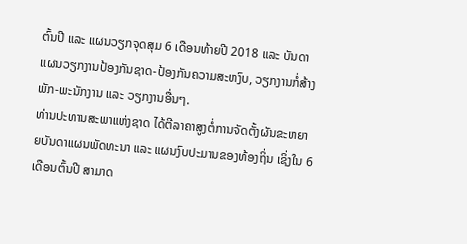ຕົ້ນປີ ແລະ ແຜນວຽກຈຸດສຸມ 6 ເດືອນທ້າຍປີ 2018 ແລະ ບັນດາ ແຜນວຽກງານປ້ອງກັນຊາດ-ປ້ອງກັນຄວາມສະຫງົບ, ວຽກງານກໍ່ສ້າງພັກ-ພະນັກງານ ແລະ ວຽກງານອື່ນໆ.
ທ່ານປະທານສະພາແຫ່ງຊາດ ໄດ້ຕີລາຄາສູງຕໍ່ການຈັດຕັ້ງຜັນຂະຫຍາຍບັນດາແຜນພັດທະນາ ແລະ ແຜນງົບປະມານຂອງທ້ອງຖິ່ນ ເຊິ່ງໃນ 6 ເດືອນຕົ້ນປີ ສາມາດ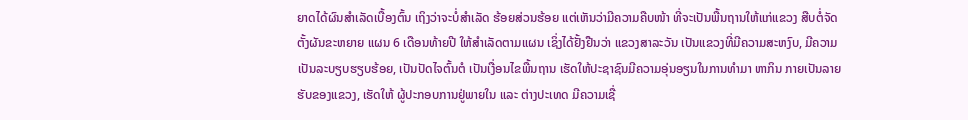ຍາດໄດ້ຜົນສຳເລັດເບື້ອງຕົ້ນ ເຖິງວ່າຈະບໍ່ສຳເລັດ ຮ້ອຍສ່ວນຮ້ອຍ ແຕ່ເຫັນວ່າມີຄວາມຄືບໜ້າ ທີ່ຈະເປັນພື້ນຖານໃຫ້ແກ່ແຂວງ ສືບຕໍ່ຈັດຕັ້ງຜັນຂະຫຍາຍ ແຜນ 6 ເດືອນທ້າຍປີ ໃຫ້ສໍາເລັດຕາມແຜນ ເຊິ່ງໄດ້ຢັ້ງຢືນວ່າ ແຂວງສາລະວັນ ເປັນແຂວງທີ່ມີຄວາມສະຫງົບ, ມີຄວາມ ເປັນລະບຽບຮຽບຮ້ອຍ, ເປັນປັດໄຈຕົ້ນຕໍ ເປັນເງື່ອນໄຂພື້ນຖານ ເຮັດໃຫ້ປະຊາຊົນມີຄວາມອຸ່ນອຽນໃນການທຳມາ ຫາກິນ ກາຍເປັນລາຍຮັບຂອງແຂວງ, ເຮັດໃຫ້ ຜູ້ປະກອບການຢູ່ພາຍໃນ ແລະ ຕ່າງປະເທດ ມີຄວາມເຊື່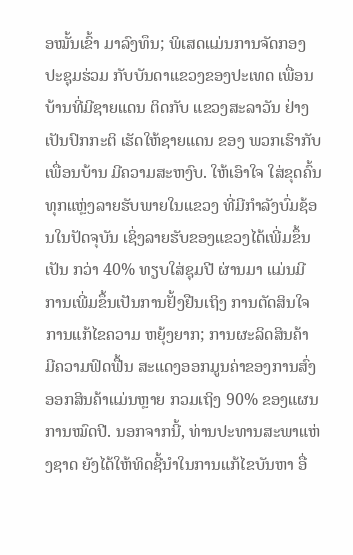ອໝັ້ນເຂົ້າ ມາລົງທຶນ; ພິເສດແມ່ນການຈັດກອງປະຊຸມຮ່ວມ ກັບບັນດາແຂວງຂອງປະເທດ ເພື່ອນບ້ານທີ່ມີຊາຍແດນ ຕິດກັບ ແຂວງສະລາວັນ ຢ່າງເປັນປົກກະຕິ ເຮັດໃຫ້ຊາຍແດນ ຂອງ ພວກເຮົາກັບເພື່ອນບ້ານ ມີຄວາມສະຫງົບ. ໃຫ້ເອົາໃຈ ໃສ່ຂຸດຄົ້ນທຸກແຫຼ່ງລາຍຮັບພາຍໃນແຂວງ ທີ່ມີກຳລັງບົ່ມຊ້ອນໃນປັດຈຸບັນ ເຊິ່ງລາຍຮັບຂອງແຂວງໄດ້ເພີ່ມຂຶ້ນເປັນ ກວ່າ 40% ທຽບໃສ່ຊຸມປີ ຜ່ານມາ ແມ່ນມີການເພີ່ມຂຶ້ນເປັນການຢັ້ງຢືນເຖິງ ການຕັດສິນໃຈການແກ້ໄຂຄວາມ ຫຍຸ້ງຍາກ; ການຜະລິດສິນຄ້າ ມີຄວາມຟົດຟື້ນ ສະແດງອອກມູນຄ່າຂອງການສົ່ງອອກສິນຄ້າແມ່ນຫຼາຍ ກວມເຖິງ 90% ຂອງແຜນການໝົດປີ. ນອກຈາກນີ້, ທ່ານປະທານສະພາແຫ່ງຊາດ ຍັງໄດ້ໃຫ້ທິດຊີ້ນຳໃນການແກ້ໄຂບັນຫາ ອື່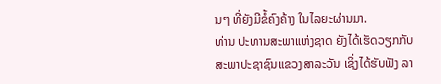ນໆ ທີ່ຍັງມີຂໍ້ຄົງຄ້າງ ໃນໄລຍະຜ່ານມາ.
ທ່ານ ປະທານສະພາແຫ່ງຊາດ ຍັງໄດ້ເຮັດວຽກກັບ ສະພາປະຊາຊົນແຂວງສາລະວັນ ເຊິ່ງໄດ້ຮັບຟັງ ລາ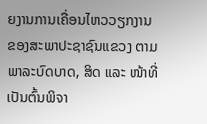ຍງານການເຄື່ອນໄຫວວຽກງານຂອງສະພາປະຊາຊົນແຂວງ ຕາມພາລະບົດບາດ, ສິດ ແລະ ໜ້າທີ່ ເປັນຕົ້ນພິຈາ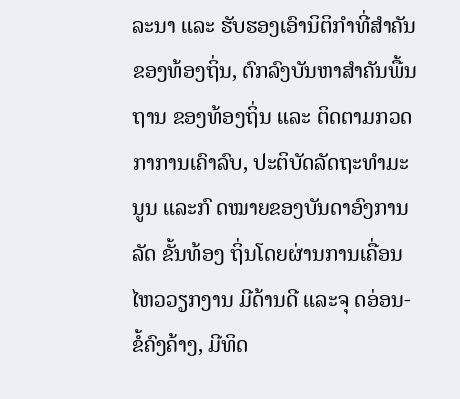ລະນາ ແລະ ຮັບຮອງເອົານິຕິກຳທີ່ສຳຄັນຂອງທ້ອງຖິ່ນ, ຕົກລົງບັນຫາສຳຄັນພື້ນຖານ ຂອງທ້ອງຖິ່ນ ແລະ ຕິດຕາມກວດກາການເຄົາລົບ, ປະຕິບັດລັດຖະທຳມະນູນ ແລະກົ ດໝາຍຂອງບັນດາອົງການລັດ ຂັ້ນທ້ອງ ຖິ່ນໂດຍຜ່ານການເຄື່ອນໄຫວວຽກງານ ມີດ້ານດີ ແລະຈຸ ດອ່ອນ-ຂໍ້ຄົງຄ້າງ, ມີທິດ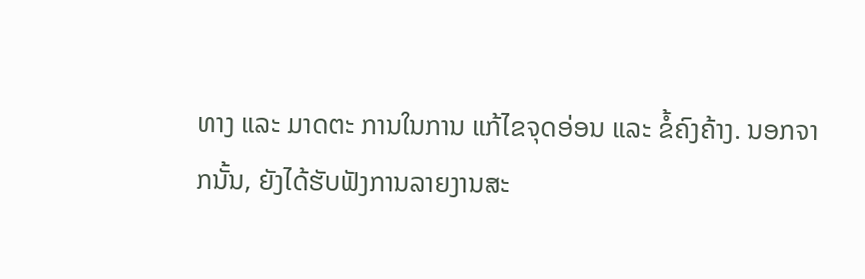ທາງ ແລະ ມາດຕະ ການໃນການ ແກ້ໄຂຈຸດອ່ອນ ແລະ ຂໍ້ຄົງຄ້າງ. ນອກຈາກນັ້ນ, ຍັງໄດ້ຮັບຟັງການລາຍງານສະ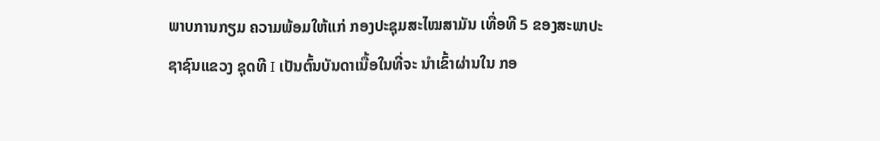ພາບການກຽມ ຄວາມພ້ອມໃຫ້ແກ່ ກອງປະຊຸມສະໄໝສາມັນ ເທື່ອທີ 5 ຂອງສະພາປະຊາຊົນແຂວງ ຊຸດທີ I ເປັນຕົ້ນບັນດາເນື້ອໃນທີ່ຈະ ນໍາເຂົ້າຜ່ານໃນ ກອ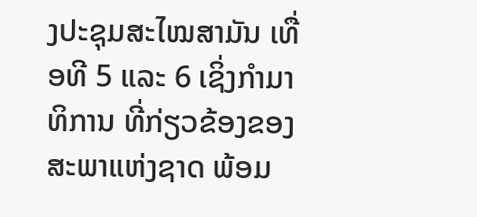ງປະຊຸມສະໄໝສາມັນ ເທື່ອທີ 5 ແລະ 6 ເຊິ່ງກຳມາທິການ ທີ່ກ່ຽວຂ້ອງຂອງສະພາແຫ່ງຊາດ ພ້ອມ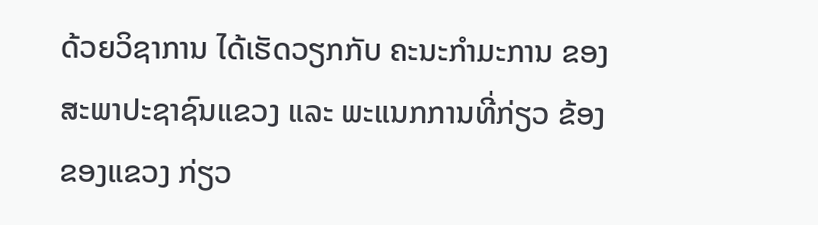ດ້ວຍວິຊາການ ໄດ້ເຮັດວຽກກັບ ຄະນະກຳມະການ ຂອງສະພາປະຊາຊົນແຂວງ ແລະ ພະແນກການທີ່ກ່ຽວ ຂ້ອງຂອງແຂວງ ກ່ຽວ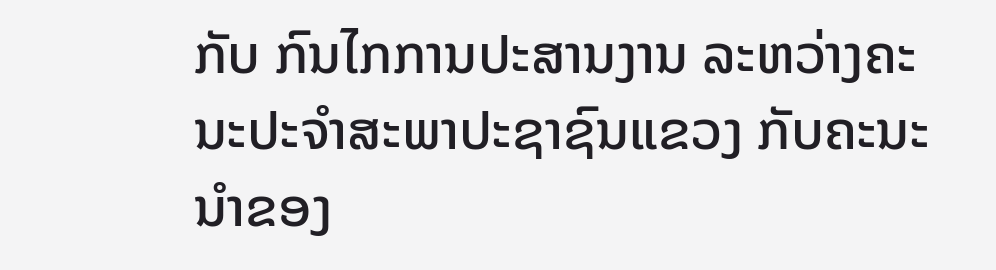ກັບ ກົນໄກການປະສານງານ ລະຫວ່າງຄະນະປະຈຳສະພາປະຊາຊົນແຂວງ ກັບຄະນະນໍາຂອງ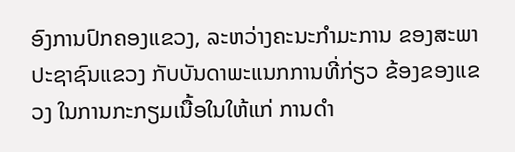ອົງການປົກຄອງແຂວງ, ລະຫວ່າງຄະນະກໍາມະການ ຂອງສະພາປະຊາຊົນແຂວງ ກັບບັນດາພະແນກການທີ່ກ່ຽວ ຂ້ອງຂອງແຂວງ ໃນການກະກຽມເນື້ອໃນໃຫ້ແກ່ ການດໍາ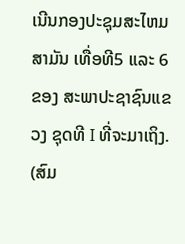ເນີນກອງປະຊຸມສະໄຫມສາມັນ ເທື່ອທີ5 ແລະ 6 ຂອງ ສະພາປະຊາຊົນແຂວງ ຊຸດທີ I ທີ່ຈະມາເຖິງ.
(ສົມ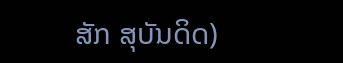ສັກ ສຸບັນດິດ)